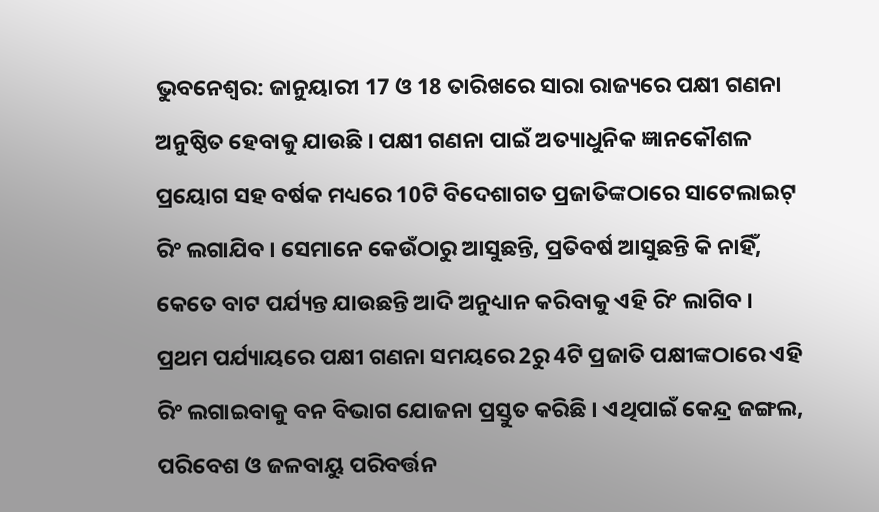ଭୁବନେଶ୍ବର: ଜାନୁୟାରୀ 17 ଓ 18 ତାରିଖରେ ସାରା ରାଜ୍ୟରେ ପକ୍ଷୀ ଗଣନା ଅନୁଷ୍ଠିତ ହେବାକୁ ଯାଉଛି । ପକ୍ଷୀ ଗଣନା ପାଇଁ ଅତ୍ୟାଧୁନିକ ଜ୍ଞାନକୌଶଳ ପ୍ରୟୋଗ ସହ ବର୍ଷକ ମଧ୍ୟରେ 10ଟି ବିଦେଶାଗତ ପ୍ରଜାତିଙ୍କଠାରେ ସାଟେଲାଇଟ୍ ରିଂ ଲଗାଯିବ । ସେମାନେ କେଉଁଠାରୁ ଆସୁଛନ୍ତି, ପ୍ରତିବର୍ଷ ଆସୁଛନ୍ତି କି ନାହିଁ, କେତେ ବାଟ ପର୍ଯ୍ୟନ୍ତ ଯାଉଛନ୍ତି ଆଦି ଅନୁଧ୍ୟାନ କରିବାକୁ ଏହି ରିଂ ଲାଗିବ ।
ପ୍ରଥମ ପର୍ଯ୍ୟାୟରେ ପକ୍ଷୀ ଗଣନା ସମୟରେ 2ରୁ 4ଟି ପ୍ରଜାତି ପକ୍ଷୀଙ୍କଠାରେ ଏହି ରିଂ ଲଗାଇବାକୁ ବନ ବିଭାଗ ଯୋଜନା ପ୍ରସ୍ତୁତ କରିଛି । ଏଥିପାଇଁ କେନ୍ଦ୍ର ଜଙ୍ଗଲ, ପରିବେଶ ଓ ଜଳବାୟୁ ପରିବର୍ତ୍ତନ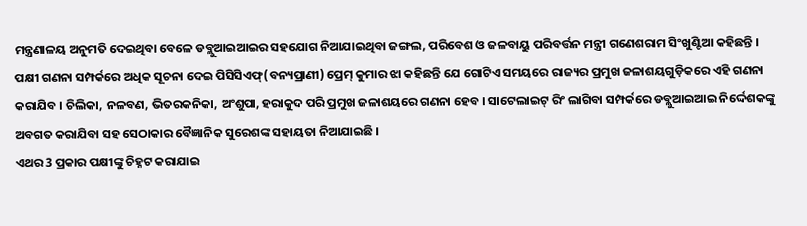ମନ୍ତ୍ରଣାଳୟ ଅନୁମତି ଦେଇଥିବା ବେଳେ ଡବ୍ଲୁଆଇଆଇର ସହଯୋଗ ନିଆଯାଇଥିବା ଜଙ୍ଗଲ, ପରିବେଶ ଓ ଜଳବାୟୁ ପରିବର୍ତ୍ତନ ମନ୍ତ୍ରୀ ଗଣେଶରାମ ସିଂଖୁଣ୍ଟିଆ କହିଛନ୍ତି ।
ପକ୍ଷୀ ଗଣନା ସମ୍ପର୍କରେ ଅଧିକ ସୂଚନା ଦେଇ ପିସିସିଏଫ୍(ବନ୍ୟପ୍ରାଣୀ) ପ୍ରେମ୍ କୁମାର ଝା କହିଛନ୍ତି ଯେ ଗୋଟିଏ ସମୟରେ ରାଜ୍ୟର ପ୍ରମୁଖ ଜଳାଶୟଗୁଡ଼ିକରେ ଏହି ଗଣନା କରାଯିବ । ଚିଲିକା, ନଳବଣ, ଭିତରକନିକା, ଅଂଶୁପା, ହରାକୁଦ ପରି ପ୍ରମୁଖ ଜଳାଶୟରେ ଗଣନା ହେବ । ସାଟେଲାଇଟ୍ ରିଂ ଲାଗିବା ସମ୍ପର୍କରେ ଡବ୍ଲୁଆଇଆଇ ନିର୍ଦ୍ଦେଶକଙ୍କୁ ଅବଗତ କରାଯିବା ସହ ସେଠାକାର ବୈଜ୍ଞାନିକ ସୁରେଶଙ୍କ ସହାୟତା ନିଆଯାଇଛି ।
ଏଥର 3 ପ୍ରକାର ପକ୍ଷୀଙ୍କୁ ଚିହ୍ନଟ କରାଯାଇ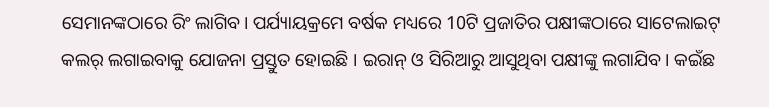ସେମାନଙ୍କଠାରେ ରିଂ ଲାଗିବ। ପର୍ଯ୍ୟାୟକ୍ରମେ ବର୍ଷକ ମଧ୍ୟରେ 10ଟି ପ୍ରଜାତିର ପକ୍ଷୀଙ୍କଠାରେ ସାଟେଲାଇଟ୍ କଲର୍ ଲଗାଇବାକୁ ଯୋଜନା ପ୍ରସ୍ତୁତ ହୋଇଛି । ଇରାନ୍ ଓ ସିରିଆରୁ ଆସୁଥିବା ପକ୍ଷୀଙ୍କୁ ଲଗାଯିବ। କଇଁଛ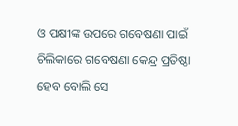ଓ ପକ୍ଷୀଙ୍କ ଉପରେ ଗବେଷଣା ପାଇଁ ଚିଲିକାରେ ଗବେଷଣା କେନ୍ଦ୍ର ପ୍ରତିଷ୍ଠା ହେବ ବୋଲି ସେ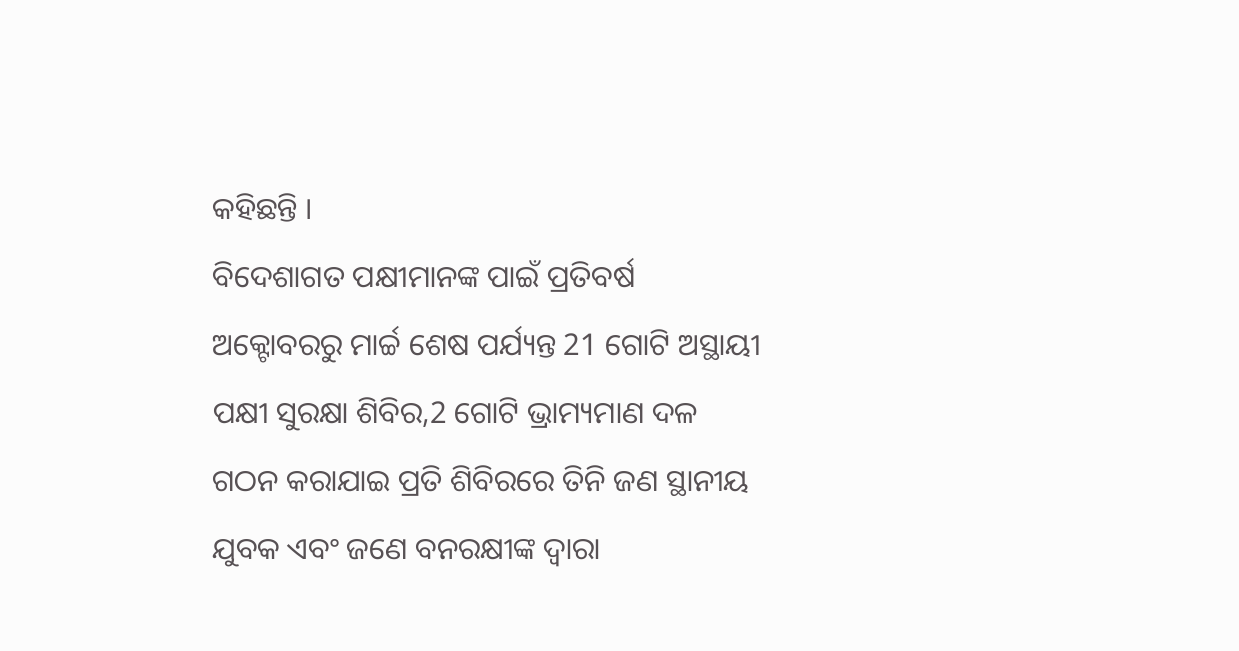କହିଛନ୍ତି ।
ବିଦେଶାଗତ ପକ୍ଷୀମାନଙ୍କ ପାଇଁ ପ୍ରତିବର୍ଷ ଅକ୍ଟୋବରରୁ ମାର୍ଚ୍ଚ ଶେଷ ପର୍ଯ୍ୟନ୍ତ 21 ଗୋଟି ଅସ୍ଥାୟୀ ପକ୍ଷୀ ସୁରକ୍ଷା ଶିବିର,2 ଗୋଟି ଭ୍ରାମ୍ୟମାଣ ଦଳ ଗଠନ କରାଯାଇ ପ୍ରତି ଶିବିରରେ ତିନି ଜଣ ସ୍ଥାନୀୟ ଯୁବକ ଏବଂ ଜଣେ ବନରକ୍ଷୀଙ୍କ ଦ୍ୱାରା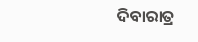ଦିବାରାତ୍ର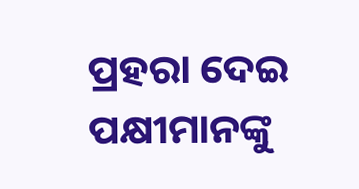ପ୍ରହରା ଦେଇ ପକ୍ଷୀମାନଙ୍କୁ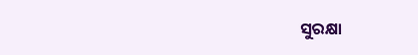ସୁରକ୍ଷା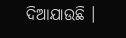ଦିଆଯାଉଛି ।